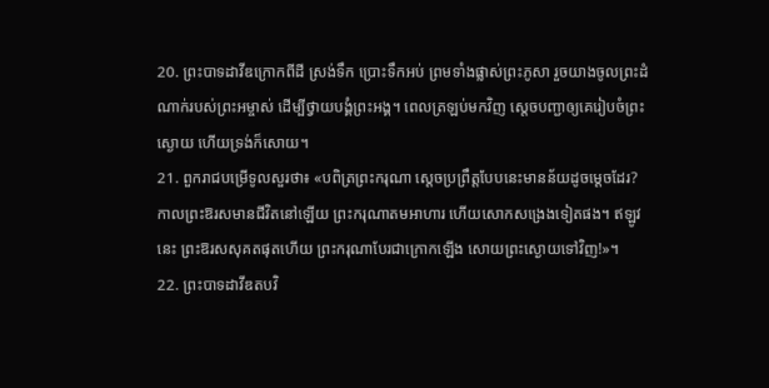20. ព្រះបាទដាវីឌក្រោកពីដី ស្រង់ទឹក ប្រោះទឹកអប់ ព្រមទាំងផ្លាស់ព្រះភូសា រួចយាងចូលព្រះដំណាក់របស់ព្រះអម្ចាស់ ដើម្បីថ្វាយបង្គំព្រះអង្គ។ ពេលត្រឡប់មកវិញ ស្ដេចបញ្ជាឲ្យគេរៀបចំព្រះស្ងោយ ហើយទ្រង់ក៏សោយ។
21. ពួករាជបម្រើទូលសួរថា៖ «បពិត្រព្រះករុណា ស្ដេចប្រព្រឹត្តបែបនេះមានន័យដូចម្ដេចដែរ? កាលព្រះឱរសមានជីវិតនៅឡើយ ព្រះករុណាតមអាហារ ហើយសោកសង្រេងទៀតផង។ ឥឡូវនេះ ព្រះឱរសសុគតផុតហើយ ព្រះករុណាបែរជាក្រោកឡើង សោយព្រះស្ងោយទៅវិញ!»។
22. ព្រះបាទដាវីឌតបវិ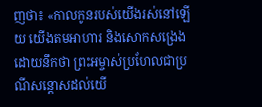ញថា៖ «កាលកូនរបស់យើងរស់នៅឡើយ យើងតមអាហារ និងសោកសង្រេង ដោយនឹកថា ព្រះអម្ចាស់ប្រហែលជាប្រណីសន្ដោសដល់យើ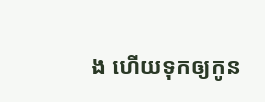ង ហើយទុកឲ្យកូន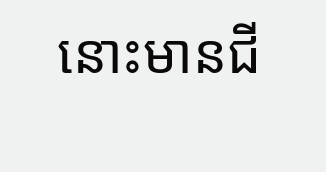នោះមានជី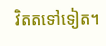វិតតទៅទៀត។